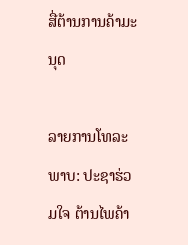ສື່ຕ້ານການຄ້າມະນຸດ

ລາຍການໂທລະພາບ: ປະຊາຮ່ວມໃຈ ຕ້ານໄພຄ້າ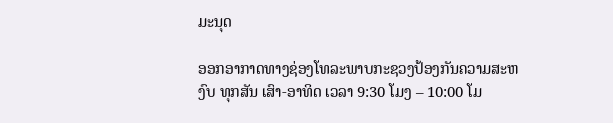ມະນຸດ

ອອກອາກາດທາງຊ່ອງໂທລະພາບກະຊວງປ້ອງກັນຄວາມສະຫງົບ ທຸກສັນ ເສົາ-ອາທິດ ເວລາ 9:30 ໂມງ – 10:00 ໂມ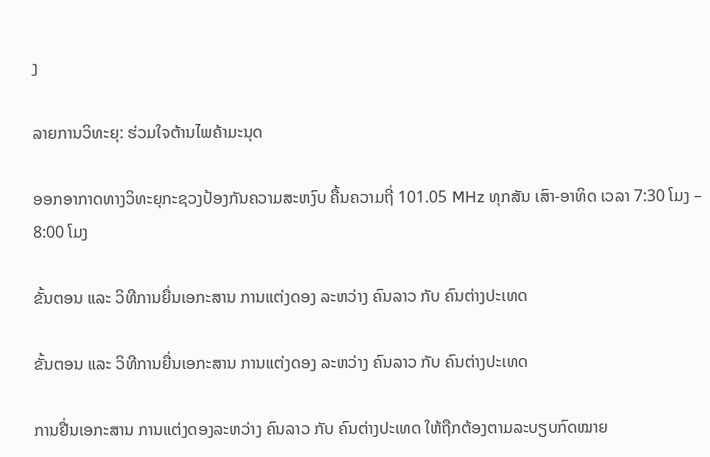ງ

ລາຍການວິທະຍຸ: ຮ່ວມໃຈຕ້ານໄພຄ້າມະນຸດ

ອອກອາກາດທາງວິທະຍຸກະຊວງປ້ອງກັນຄວາມສະຫງົບ ຄື້ນຄວາມຖີ່ 101.05 MHz ທຸກສັນ ເສົາ-ອາທິດ ເວລາ 7:30 ໂມງ – 8:00 ໂມງ

ຂັ້ນຕອນ ແລະ ວິທີການຍື່ນເອກະສານ ການແຕ່ງດອງ ລະຫວ່າງ ຄົນລາວ ກັບ ຄົນຕ່າງປະເທດ

ຂັ້ນຕອນ ແລະ ວິທີການຍື່ນເອກະສານ ການແຕ່ງດອງ ລະຫວ່າງ ຄົນລາວ ກັບ ຄົນຕ່າງປະເທດ

ການຢື່ນເອກະສານ ການແຕ່ງດອງລະຫວ່າງ ຄົນລາວ ກັບ ຄົນຕ່າງປະເທດ ໃຫ້ຖືກຕ້ອງຕາມລະບຽບກົດໝາຍ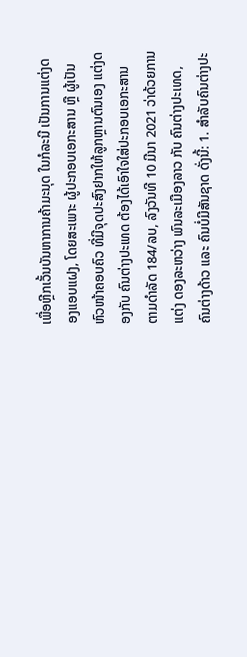ເພື່ອຫຼີກເວັ້ນບັນຫາການຄ້າມະນຸດ ໃນກໍລະນີ ເປັນການແຕ່ງດອງແອບແຝງ, ໂດຍສະເພາະ ຜູ້ປະກອບເອກະສານ ຫຼື ຜູ້ເປັນຫົວໜ້າຄອບຄົວ ທີ່ມີຈຸດປະສົງຢາກໃຫ້ລູກຫຼານຕົນເອງ ແຕ່ງດອງກັບ ຄົນຕ່າງປະເທດ ຕ້ອງໄດ້ເອົາໃຈໃສ່ປະກອບເອກະສານ ຕາມດໍາລັດ 184/ລບ, ລົງວັນທີ 10 ມີນາ 2021 ວ່າດ້ວຍການແຕ່ງ ດອງລະຫວ່າງ ພົນລະເມືອງລາວ ກັບ ຄົນຕ່າງປະເທດ, ຄົນຕ່າງດ້າວ ແລະ ຄົນບໍ່ມີສັນຊາດ ດັ່ງນີ້: 1. ສຳລັບຄົນຕ່າງປະ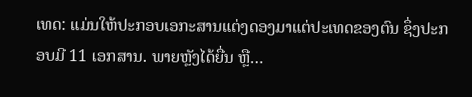ເທດ: ແມ່ນໃຫ້ປະກອບເອກະສານແຕ່ງດອງມາແຕ່ປະເທດຂອງຕົນ ຊຶ່ງປະກອບມີ 11 ເອກສານ. ພາຍຫຼັງໄດ້ຍື່ນ ຫຼື…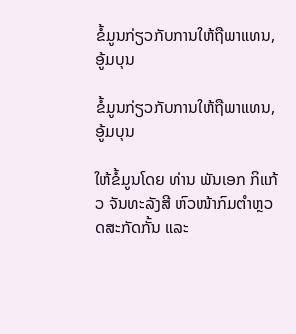ຂໍ້ມູນກ່ຽວກັບການໃຫ້ຖືພາແທນ, ອູ້ມບຸນ

ຂໍ້ມູນກ່ຽວກັບການໃຫ້ຖືພາແທນ, ອູ້ມບຸນ

ໃຫ້ຂໍ້ມູນໂດຍ ທ່ານ ພັນເອກ ກິແກ້ວ ຈັນທະລັງສີ ຫົວໜ້າກົມຕຳຫຼວດສະກັດກັ້ນ ແລະ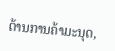ຕ້ານການຄ້າມະນຸດ,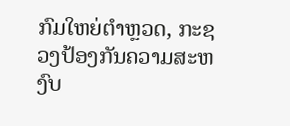ກົມໃຫຍ່ຕຳຫຼວດ, ກະຊວງປ້ອງກັນຄວາມສະຫງົບ